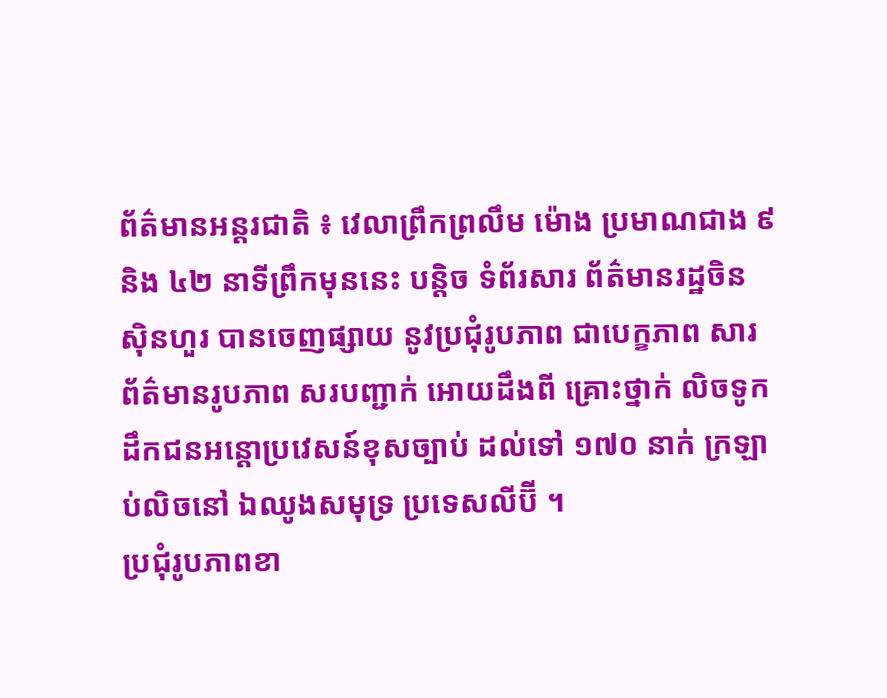ព័ត៌មានអន្តរជាតិ ៖ វេលាព្រឹកព្រលឹម ម៉ោង ប្រមាណជាង ៩ និង ៤២ នាទីព្រឹកមុននេះ បន្តិច ទំព័រសារ ព័ត៌មានរដ្ឋចិន ស៊ិនហួរ បានចេញផ្សាយ នូវប្រជុំរូបភាព ជាបេក្ខភាព សារ ព័ត៌មានរូបភាព សរបញ្ជាក់ អោយដឹងពី គ្រោះថ្នាក់ លិចទូក ដឹកជនអន្តោប្រវេសន៍ខុសច្បាប់ ដល់ទៅ ១៧០ នាក់ ក្រឡាប់លិចនៅ ឯឈូងសមុទ្រ ប្រទេសលីប៊ី ។
ប្រជុំរូបភាពខា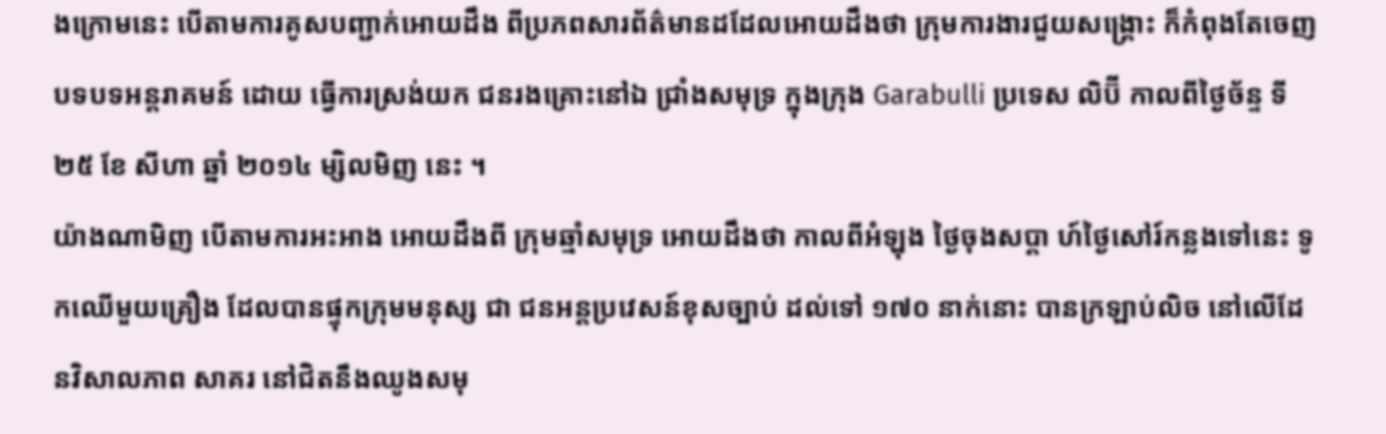ងក្រោមនេះ បើតាមការគូសបញ្ជាក់អោយដឹង ពីប្រភពសារព័ត៌មានដដែលអោយដឹងថា ក្រុមការងារជួយសង្គ្រោះ ក៏កំពុងតែចេញបទបទអន្តរាគមន៍ ដោយ ធ្វើការស្រង់យក ជនរងគ្រោះនៅឯ ជ្រាំងសមុទ្រ ក្នុងក្រុង Garabulli ប្រទេស លិប៊ី កាលពីថ្ងៃច័ន្ទ ទី ២៥ ខែ សីហា ឆ្នាំ ២០១៤ ម្សិលមិញ នេះ ។
យ៉ាងណាមិញ បើតាមការអះអាង អោយដឹងពី ក្រុមឆ្មាំសមុទ្រ អោយដឹងថា កាលពីអំឡុង ថ្ងៃចុងសប្តា ហ៍ថ្ងៃសៅរ៍កន្លងទៅនេះ ទូកឈើមួយគ្រឿង ដែលបានផ្ទុកក្រុមមនុស្ស ជា ជនអន្តប្រវេសន៍ខុសច្បាប់ ដល់ទៅ ១៧០ នាក់នោះ បានក្រឡាប់លិច នៅលើដែនវិសាលភាព សាគរ នៅជិតនឹងឈូងសមុ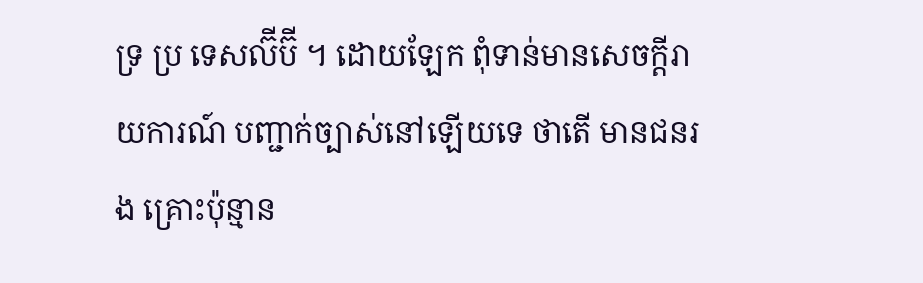ទ្រ ប្រ ទេសល៊ីប៊ី ។ ដោយឡែក ពុំទាន់មានសេចក្តីរាយការណ៍ បញ្ជាក់ច្បាស់នៅឡើយទេ ថាតើ មានជនរង គ្រោះប៉ុន្មាន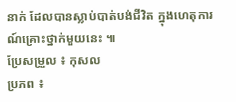នាក់ ដែលបានស្លាប់បាត់បង់ជីវិត ក្នុងហេតុការណ៍គ្រោះថ្នាក់មួយនេះ ៕
ប្រែសម្រួល ៖ កុសល
ប្រភព ៖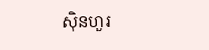ស៊ិនហួរ